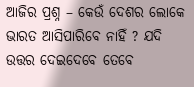ଆଜିର ପ୍ରଶ୍ନ – କେଉଁ ଦେଶର ଲୋକେ ଭାରତ ଆସିପାରିବେ ନାହିଁ ? ଯଦି ଉତ୍ତର ଦେଇଦେବେ ତେବେ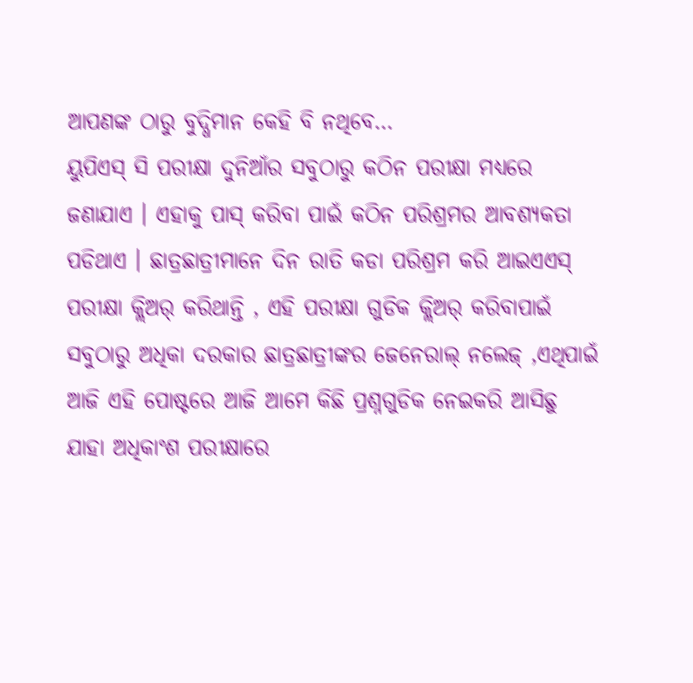ଆପଣଙ୍କ ଠାରୁ ବୁଦ୍ଧିମାନ କେହି ବି ନଥିବେ…
ୟୁପିଏସ୍ ସି ପରୀକ୍ଷା ଦୁନିଆଁର ସବୁଠାରୁ କଠିନ ପରୀକ୍ଷା ମଧ୍ୟରେ ଜଣାଯାଏ । ଏହାକୁ ପାସ୍ କରିବା ପାଇଁ କଠିନ ପରିଶ୍ରମର ଆବଶ୍ୟକତା ପଡିଥାଏ । ଛାତ୍ରଛାତ୍ରୀମାନେ ଦିନ ରାତି କଡା ପରିଶ୍ରମ କରି ଆଇଏଏସ୍ ପରୀକ୍ଷା କ୍ଲିଅର୍ କରିଥାନ୍ତି , ଏହି ପରୀକ୍ଷା ଗୁଡିକ କ୍ଲିଅର୍ କରିବାପାଇଁ ସବୁଠାରୁ ଅଧିକା ଦରକାର ଛାତ୍ରଛାତ୍ରୀଙ୍କର ଜେନେରାଲ୍ ନଲେଜ୍ ,ଏଥିପାଇଁ ଆଜି ଏହି ପୋଷ୍ଟରେ ଆଜି ଆମେ କିଛି ପ୍ରଶ୍ନଗୁଡିକ ନେଇକରି ଆସିଛୁ ଯାହା ଅଧିକାଂଶ ପରୀକ୍ଷାରେ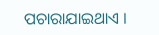ପଚାରାଯାଇଥାଏ ।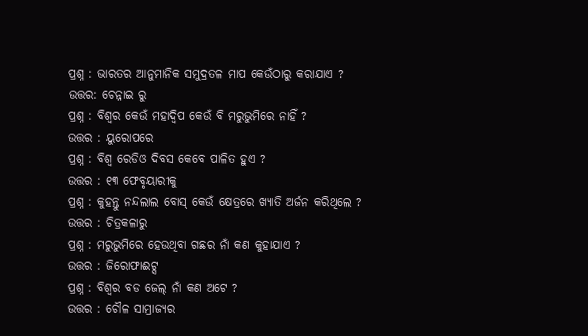ପ୍ରଶ୍ନ : ଭାରତର ଆନୁମାନିକ ସମୁଦ୍ରତଳ ମାପ କେଉଁଠାରୁ କରାଯାଏ ?
ଉତ୍ତର: ଚେନ୍ନାଇ ରୁ
ପ୍ରଶ୍ନ : ବିଶ୍ୱର କେଉଁ ମହାଦ୍ୱିପ କେଉଁ ବି ମରୁଭୁମିରେ ନାହିଁ ?
ଉତ୍ତର : ୟୁରୋପରେ
ପ୍ରଶ୍ନ : ବିଶ୍ୱ ରେଡିଓ ଦିବସ କେବେ ପାଳିତ ହୁଏ ?
ଉତ୍ତର : ୧୩ ଫେବୃୟାରୀକୁ
ପ୍ରଶ୍ନ : କୁହନ୍ତୁ ନନ୍ଦଲାଲ ବୋସ୍ କେଉଁ କ୍ଷେତ୍ରରେ ଖ୍ୟାତି ଅର୍ଜନ କରିଥିଲେ ?
ଉତ୍ତର : ଚିତ୍ରକଳାରୁ
ପ୍ରଶ୍ନ : ମରୁଭୁମିରେ ହେଉଥିବା ଗଛର ନାଁ କଣ କୁହାଯାଏ ?
ଉତ୍ତର : ଜିରୋଫାଈଟ୍ସ
ପ୍ରଶ୍ନ : ବିଶ୍ୱର ବଡ ଜେଲ୍ ନାଁ କଣ ଅଟେ ?
ଉତ୍ତର : ଚୌଳ ସାମ୍ରାଜ୍ୟର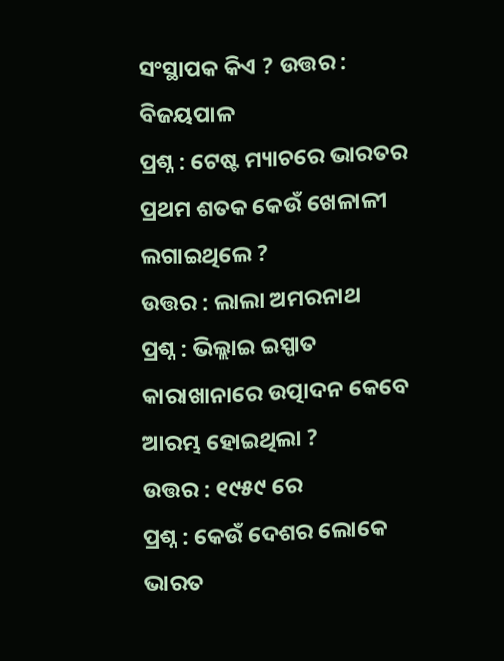ସଂସ୍ଥାପକ କିଏ ? ଉତ୍ତର : ବିଜୟପାଳ
ପ୍ରଶ୍ନ : ଟେଷ୍ଟ ମ୍ୟାଚରେ ଭାରତର ପ୍ରଥମ ଶତକ କେଉଁ ଖେଳାଳୀ ଲଗାଇଥିଲେ ?
ଉତ୍ତର : ଲାଲା ଅମରନାଥ
ପ୍ରଶ୍ନ : ଭିଲ୍ଲାଇ ଇସ୍ପାତ କାରାଖାନାରେ ଉତ୍ପାଦନ କେବେ ଆରମ୍ଭ ହୋଇଥିଲା ?
ଉତ୍ତର : ୧୯୫୯ ରେ
ପ୍ରଶ୍ନ : କେଉଁ ଦେଶର ଲୋକେ ଭାରତ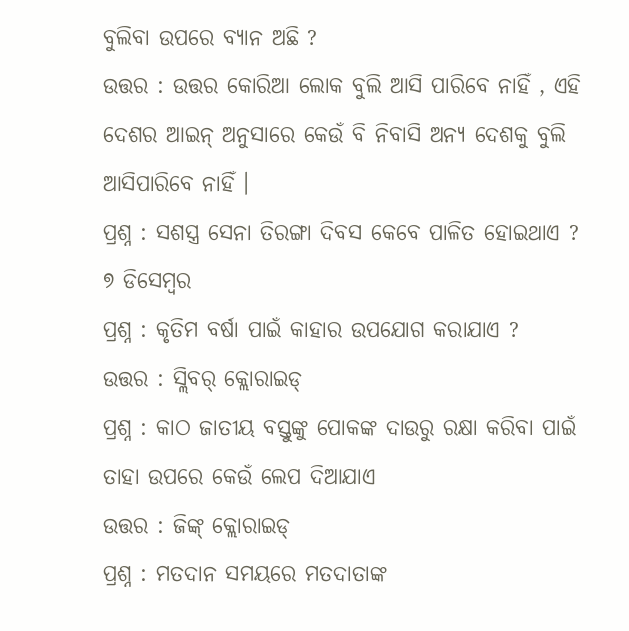ବୁଲିବା ଉପରେ ବ୍ୟାନ ଅଛି ?
ଉତ୍ତର : ଉତ୍ତର କୋରିଆ ଲୋକ ବୁଲି ଆସି ପାରିବେ ନାହିଁ , ଏହି ଦେଶର ଆଇନ୍ ଅନୁସାରେ କେଉଁ ବି ନିବାସି ଅନ୍ୟ ଦେଶକୁ ବୁଲି ଆସିପାରିବେ ନାହିଁ ।
ପ୍ରଶ୍ନ : ସଶସ୍ତ୍ର ସେନା ତିରଙ୍ଗା ଦିବସ କେବେ ପାଳିତ ହୋଇଥାଏ ?
୭ ଡିସେମ୍ବର
ପ୍ରଶ୍ନ : କୃତିମ ବର୍ଷା ପାଇଁ କାହାର ଉପଯୋଗ କରାଯାଏ ?
ଉତ୍ତର : ସ୍ଲିବର୍ କ୍ଲୋରାଇଡ୍
ପ୍ରଶ୍ନ : କାଠ ଜାତୀୟ ବସ୍ତୁଙ୍କୁ ପୋକଙ୍କ ଦାଉରୁ ରକ୍ଷା କରିବା ପାଇଁ ତାହା ଉପରେ କେଉଁ ଲେପ ଦିଆଯାଏ
ଉତ୍ତର : ଜିଙ୍କ୍ କ୍ଲୋରାଇଡ୍
ପ୍ରଶ୍ନ : ମତଦାନ ସମୟରେ ମତଦାତାଙ୍କ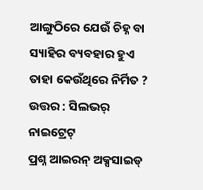ଆଙ୍ଗୁଠିରେ ଯେଉଁ ଚିହ୍ନ ବା ସ୍ୟାହିର ବ୍ୟବହାର ହୁଏ ତାହା କେଉଁଥିରେ ନିର୍ମିତ ?
ଉତ୍ତର : ସିଲଭର୍ ନାଇଟ୍ରେଟ୍
ପ୍ରଶ୍ନ ଆଇରନ୍ ଅକ୍ସସାଇଡ୍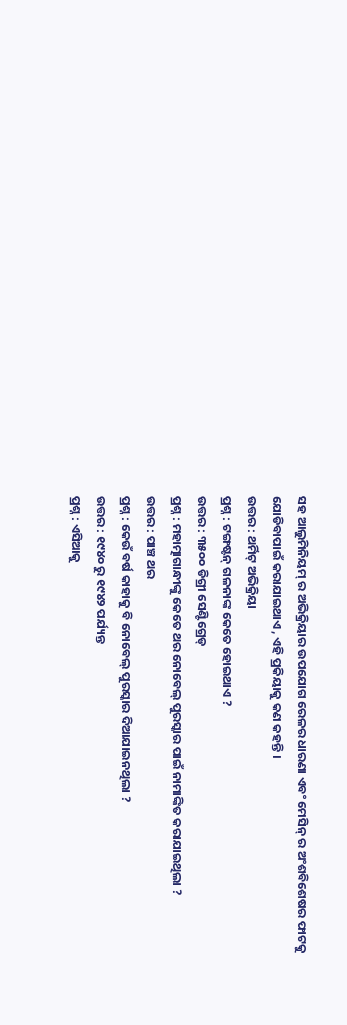ସହ ଆଲୁମିନିୟମ୍ ର ଅଭିକ୍ରିୟାର ଉପଯୋଗ ରେଳର ଧାରଣା ଏବଂ ମେସିନ୍ ର ଅଂଶବିଶେଷର ଫାଟକୁ ଯୋଡିବାପାଇଁ କରାଯାଇଥାଏ , ଏହି ପ୍ରକିୟାକୁ କଣ କହନ୍ତି ।
ଉତ୍ତର : ଥର୍ମିଟ୍ ଅଭିକ୍ରିୟା
ପ୍ରଶ୍ନ : ଟଙ୍ଗଷ୍ଟନ୍ ଗଳନାଙ୍କ କେତେ ହୋଇଥାଏ ?
ଉତ୍ତର : ୩୫୦୦ ଡିଗ୍ରୀ ସେଣ୍ଟିଗ୍ରେଡ୍
ପ୍ରଶ୍ନ : ମହାତ୍ମାଗାନ୍ଧୀଙ୍କୁ କେତେ ଥର ନୋବେଲ୍ ପୁରସ୍କାର ପାଇଁ ନାମାଙ୍କିତ କରାଯାଇଥିଲା ?
ଉତ୍ତର : ପାଞ୍ଚ ଥର
ପ୍ରଶ୍ନ : କେଉଁ ବର୍ଷ କାହାକୁ ବି ନୋବେଲ୍ ପୁରସ୍କାର ଦିଆଯାଇନଥିଲା ?
ଉତ୍ତର : ୧୯୪୦ ରୁ ୧୯୪୨ ପର୍ଯ୍ୟନ୍ତ
ପ୍ରଶ୍ନ : ଏସିଆକୁ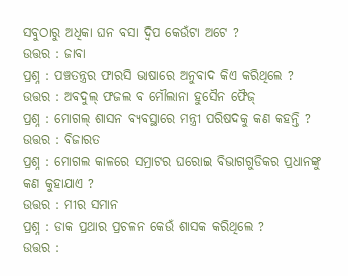ସବୁଠାରୁ ଅଧିକା ଘନ ବସା ଦ୍ୱିପ କେଉଁଟା ଅଟେ ?
ଉତ୍ତର : ଜାବା
ପ୍ରଶ୍ନ : ପଞ୍ଚତନ୍ତ୍ରର ଫାରସି ଭାଷାରେ ଅନୁବାଦ କିଏ କରିଥିଲେ ?
ଉତ୍ତର : ଅବଦୁଲ୍ ଫଜଲ ବ ମୌଲାନା ହୁସୈନ ଫୈଜ୍
ପ୍ରଶ୍ନ : ମୋଗଲ୍ ଶାସନ ବ୍ୟବସ୍ଥାରେ ମନ୍ତ୍ରୀ ପରିଷଦକୁ କଣ କହନ୍ତି ?
ଉତ୍ତର : ବିଜାରତ
ପ୍ରଶ୍ନ : ମୋଗଲ କାଳରେ ସମ୍ରାଟର ଘରୋଇ ବିଭାଗଗୁଡିକର ପ୍ରଧାନଙ୍କୁ କଣ କୁହାଯାଏ ?
ଉତ୍ତର : ମୀର ସମାନ
ପ୍ରଶ୍ନ : ଡାକ ପ୍ରଥାର ପ୍ରଚଳନ କେଉଁ ଶାସକ କରିଥିଲେ ?
ଉତ୍ତର :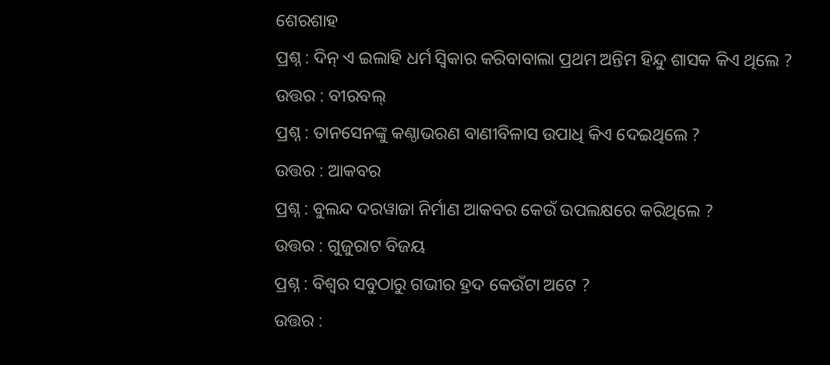ଶେରଶାହ
ପ୍ରଶ୍ନ : ଦିନ୍ ଏ ଇଲାହି ଧର୍ମ ସ୍ୱିକାର କରିବାବାଲା ପ୍ରଥମ ଅନ୍ତିମ ହିନ୍ଦୁ ଶାସକ କିଏ ଥିଲେ ?
ଉତ୍ତର : ବୀରବଲ୍
ପ୍ରଶ୍ନ : ତାନସେନଙ୍କୁ କଣ୍ଠାଭରଣ ବାଣୀବିଳାସ ଉପାଧି କିଏ ଦେଇଥିଲେ ?
ଉତ୍ତର : ଆକବର
ପ୍ରଶ୍ନ : ବୁଲନ୍ଦ ଦରୱାଜା ନିର୍ମାଣ ଆକବର କେଉଁ ଉପଲକ୍ଷରେ କରିଥିଲେ ?
ଉତ୍ତର : ଗୁଜୁରାଟ ବିଜୟ
ପ୍ରଶ୍ନ : ବିଶ୍ୱର ସବୁଠାରୁ ଗଭୀର ହ୍ରଦ କେଉଁଟା ଅଟେ ?
ଉତ୍ତର :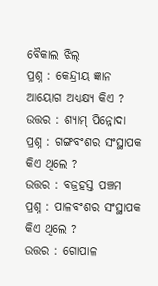ବୈକାଲ ଝିଲ୍
ପ୍ରଶ୍ନ : କେନ୍ଦ୍ରୀୟ ଜ୍ଞାନ ଆୟୋଗ ଅଧ୍ୟକ୍ଷ୍ୟ କିଏ ?
ଉତ୍ତର : ଶ୍ୟାମ୍ ପିନ୍ନୋଦା
ପ୍ରଶ୍ନ : ଗଙ୍ଗବଂଶର ସଂସ୍ଥାପକ କିଏ ଥିଲେ ?
ଉତ୍ତର : ବଜ୍ରହସ୍ତ ପଞ୍ଚମ
ପ୍ରଶ୍ନ : ପାଳବଂଶର ସଂସ୍ଥାପକ କିଏ ଥିଲେ ?
ଉତ୍ତର : ଗୋପାଳ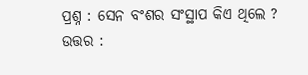ପ୍ରଶ୍ନ : ସେନ ବଂଶର ସଂସ୍ଥାପ କିଏ ଥିଲେ ?
ଉତ୍ତର :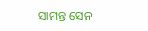ସାମନ୍ତ ସେନ